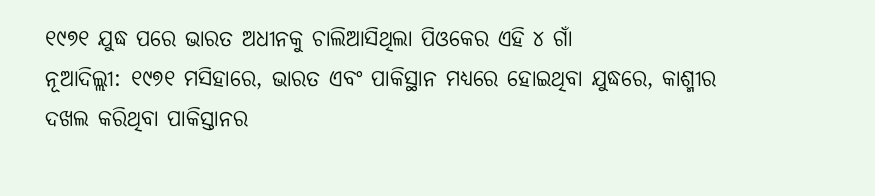୧୯୭୧ ଯୁଦ୍ଧ ପରେ ଭାରତ ଅଧୀନକୁ ଚାଲିଆସିଥିଲା ପିଓକେର ଏହି ୪ ଗାଁ
ନୂଆଦିଲ୍ଲୀ: ୧୯୭୧ ମସିହାରେ, ଭାରତ ଏବଂ ପାକିସ୍ଥାନ ମଧ୍ୟରେ ହୋଇଥିବା ଯୁଦ୍ଧରେ, କାଶ୍ମୀର ଦଖଲ କରିଥିବା ପାକିସ୍ତାନର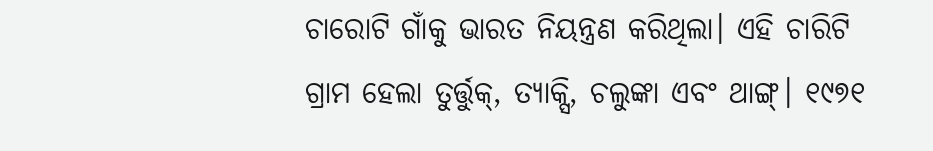ଚାରୋଟି ଗାଁକୁ ଭାରତ ନିୟନ୍ତ୍ରଣ କରିଥିଲା। ଏହି ଚାରିଟି ଗ୍ରାମ ହେଲା ତୁର୍ତ୍ତୁକ୍, ତ୍ୟାକ୍ସି, ଚଲୁଙ୍କା ଏବଂ ଥାଙ୍ଗ୍। ୧୯୭୧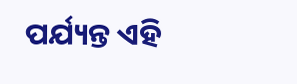ପର୍ଯ୍ୟନ୍ତ ଏହି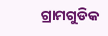ଗ୍ରାମଗୁଡିକ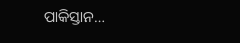ପାକିସ୍ତାନ…